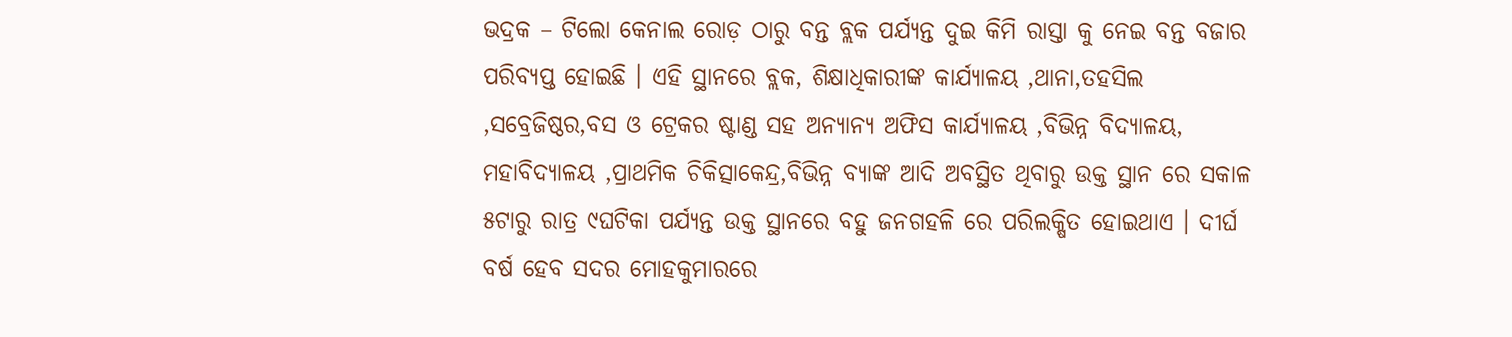ଭଦ୍ରକ – ଟିଲୋ କେନାଲ ରୋଡ଼ ଠାରୁ ବନ୍ତ ବ୍ଲକ ପର୍ଯ୍ୟନ୍ତ ଦୁଇ କିମି ରାସ୍ତା କୁ ନେଇ ବନ୍ତ ବଜାର ପରିବ୍ୟପ୍ତ ହୋଇଛି । ଏହି ସ୍ଥାନରେ ବ୍ଲକ, ଶିକ୍ଷାଧିକାରୀଙ୍କ କାର୍ଯ୍ୟାଳୟ ,ଥାନା,ତହସିଲ ,ସବ୍ରେଜିଷ୍ଠର,ବସ ଓ ଟ୍ରେକର ଷ୍ଟାଣ୍ଡ ସହ ଅନ୍ୟାନ୍ୟ ଅଫିସ କାର୍ଯ୍ୟାଳୟ ,ବିଭିନ୍ନ ବିଦ୍ୟାଳୟ, ମହାବିଦ୍ୟାଳୟ ,ପ୍ରାଥମିକ ଚିକିତ୍ସାକେନ୍ଦ୍ର,ବିଭିନ୍ନ ବ୍ୟାଙ୍କ ଆଦି ଅବସ୍ଥିତ ଥିବାରୁ ଉକ୍ତ ସ୍ଥାନ ରେ ସକାଳ ୫ଟାରୁ ରାତ୍ର ୯ଘଟିକା ପର୍ଯ୍ୟନ୍ତ ଉକ୍ତ ସ୍ଥାନରେ ବହୁ ଜନଗହଳି ରେ ପରିଲକ୍ଷିତ ହୋଇଥାଏ । ଦୀର୍ଘ ବର୍ଷ ହେବ ସଦର ମୋହକୁମାରରେ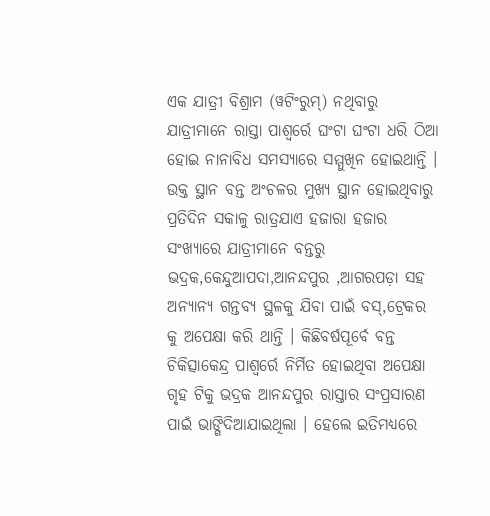ଏକ ଯାତ୍ରୀ ବିଶ୍ରାମ (ୱଟିଂରୁମ୍) ନଥିବାରୁ ଯାତ୍ରୀମାନେ ରାସ୍ତା ପାଶ୍ୱର୍ରେ ଘଂଟା ଘଂଟା ଧରି ଠିଆ ହୋଇ ନାନାବିଧ ସମସ୍ୟାରେ ସମ୍ମୁଖିନ ହୋଇଥାନ୍ତି । ଉକ୍ତ ସ୍ଥାନ ବନ୍ତ ଅଂଚଳର ମୁଖ୍ୟ ସ୍ଥାନ ହୋଇଥିବାରୁ ପ୍ରତିଦିନ ସକାଳୁ ରାତ୍ରଯାଏ ହଜାରା ହଜାର ସଂଖ୍ୟାରେ ଯାତ୍ରୀମାନେ ବନ୍ତରୁ ଭଦ୍ରକ,କେନ୍ଦୁଆପଦା,ଆନନ୍ଦପୁର ,ଆଗରପଡ଼ା ସହ ଅନ୍ୟାନ୍ୟ ଗନ୍ତବ୍ୟ ସ୍ଥଳକୁ ଯିବା ପାଇଁ ବସ୍,ଟ୍ରେକର କୁ ଅପେକ୍ଷା କରି ଥାନ୍ତି । କିଛିବର୍ଷପୂର୍ବେ ବନ୍ତ ଚିକିତ୍ସାକେନ୍ଦ୍ର ପାଶ୍ୱର୍ରେ ନିର୍ମିତ ହୋଇଥିବା ଅପେକ୍ଷା ଗୃହ ଟିକୁ ଭଦ୍ରକ ଆନନ୍ଦପୁର ରାସ୍ତାର ସଂପ୍ରସାରଣ ପାଇଁ ଭାଙ୍ଗିଦିଆଯାଇଥିଲା । ହେଲେ ଇତିମଧ୍ୟରେ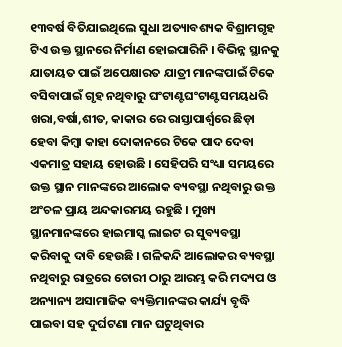୧୩ବର୍ଷ ବିତିଯାଇଥିଲେ ସୁଧା ଅତ୍ୟାବଶ୍ୟକ ବିଶ୍ରାମଗୃହ ଟିଏ ଉକ୍ତ ସ୍ଥାନରେ ନିର୍ମାଣ ହୋଇପାରିନି । ବିଭିନ୍ନ ସ୍ଥାନକୁ ଯାତାୟତ ପାଇଁ ଅପେକ୍ଷାରତ ଯାତ୍ରୀ ମାନଙ୍କପାଇଁ ଟିକେ ବସିବାପାଇଁ ଗୃହ ନଥିବାରୁ ଘଂଟାଣ୍ଟଘଂଟାଣ୍ଟସମୟଧରି ଖରା,ବର୍ଷା,ଶୀତ, କାକାର ରେ ରାସ୍ତାପାର୍ଶ୍ୱରେ ଛିଡ଼ା ହେବା କିମ୍ବା କାହା ଦୋକାନରେ ଟିକେ ପାଦ ଦେବା ଏକମାତ୍ର ସହାୟ ହୋଉଛି । ସେହିପରି ସଂଧ୍ୟା ସମୟରେ ଉକ୍ତ ସ୍ଥାନ ମାନଙ୍କରେ ଆଲୋକ ବ୍ୟବସ୍ଥା ନଥିବାରୁ ଉକ୍ତ ଅଂଚଳ ପ୍ରାୟ ଅନ୍ଦକାରମୟ ରହୁଛି । ମୁଖ୍ୟ ସ୍ଥାନମାନଙ୍କରେ ହାଇମାସ୍କ ଲାଇଟ ର ସୁବ୍ୟବସ୍ଥା କରିବାକୁ ଦାବି ହେଉଛି । ଗଳିକନ୍ଦି ଆଲୋକର ବ୍ୟବସ୍ଥା ନଥିବାରୁ ରାତ୍ରରେ ଚୋରୀ ଠାରୁ ଆରମ୍ଭ କରି ମଦ୍ୟପ ଓ ଅନ୍ୟାନ୍ୟ ଅସାମାଜିକ ବ୍ୟକ୍ତିମାନଙ୍କର କାର୍ଯ୍ୟ ବୃଦ୍ଧି ପାଇବା ସହ ଦୁର୍ଘଟଣା ମାନ ଘଟୁଥିବାର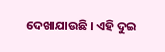ଦେଖାଯାଉଛି । ଏହି ଦୁଇ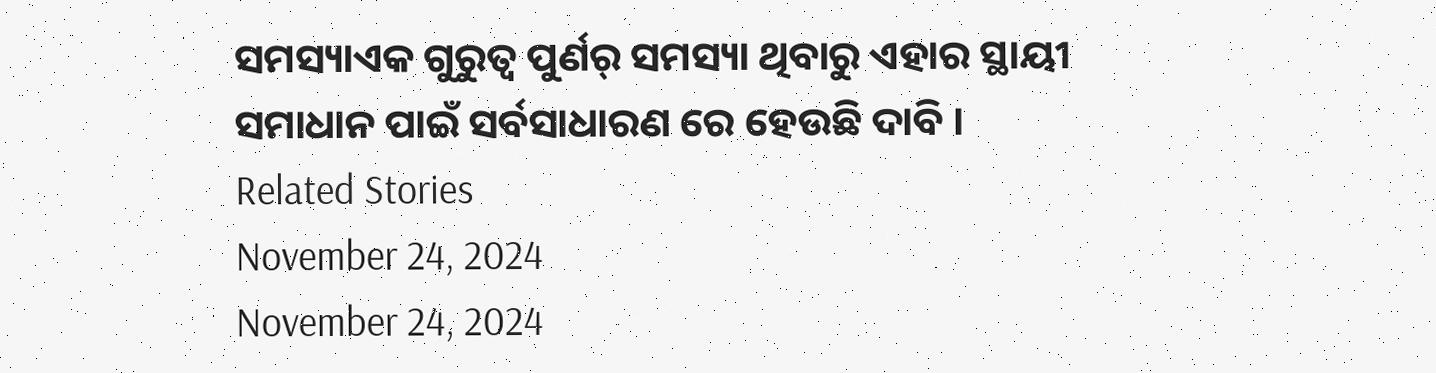ସମସ୍ୟାଏକ ଗୁରୁତ୍ୱ ପୁର୍ଣର୍ ସମସ୍ୟା ଥିବାରୁ ଏହାର ସ୍ଥାୟୀ ସମାଧାନ ପାଇଁ ସର୍ବସାଧାରଣ ରେ ହେଉଛି ଦାବି ।
Related Stories
November 24, 2024
November 24, 2024